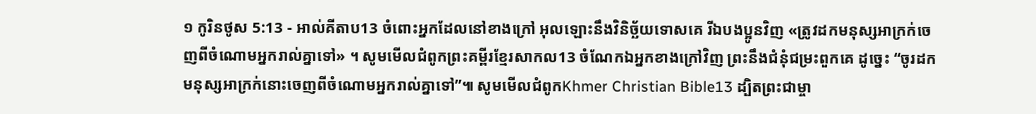១ កូរិនថូស 5:13 - អាល់គីតាប13 ចំពោះអ្នកដែលនៅខាងក្រៅ អុលឡោះនឹងវិនិច្ឆ័យទោសគេ រីឯបងប្អូនវិញ «ត្រូវដកមនុស្សអាក្រក់ចេញពីចំណោមអ្នករាល់គ្នាទៅ» ។ សូមមើលជំពូកព្រះគម្ពីរខ្មែរសាកល13 ចំណែកឯអ្នកខាងក្រៅវិញ ព្រះនឹងជំនុំជម្រះពួកគេ ដូច្នេះ “ចូរដកមនុស្សអាក្រក់នោះចេញពីចំណោមអ្នករាល់គ្នាទៅ”៕ សូមមើលជំពូកKhmer Christian Bible13 ដ្បិតព្រះជាម្ចា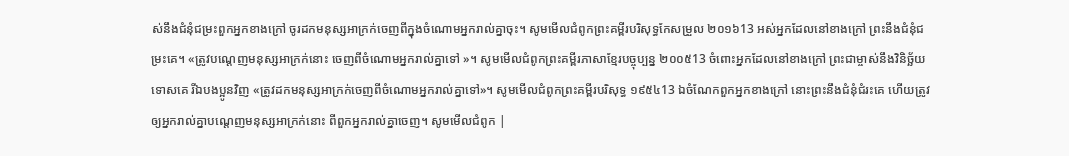ស់នឹងជំនុំជម្រះពួកអ្នកខាងក្រៅ ចូរដកមនុស្សអាក្រក់ចេញពីក្នុងចំណោមអ្នករាល់គ្នាចុះ។ សូមមើលជំពូកព្រះគម្ពីរបរិសុទ្ធកែសម្រួល ២០១៦13 អស់អ្នកដែលនៅខាងក្រៅ ព្រះនឹងជំនុំជម្រះគេ។ «ត្រូវបណ្តេញមនុស្សអាក្រក់នោះ ចេញពីចំណោមអ្នករាល់គ្នាទៅ »។ សូមមើលជំពូកព្រះគម្ពីរភាសាខ្មែរបច្ចុប្បន្ន ២០០៥13 ចំពោះអ្នកដែលនៅខាងក្រៅ ព្រះជាម្ចាស់នឹងវិនិច្ឆ័យទោសគេ រីឯបងប្អូនវិញ «ត្រូវដកមនុស្សអាក្រក់ចេញពីចំណោមអ្នករាល់គ្នាទៅ»។ សូមមើលជំពូកព្រះគម្ពីរបរិសុទ្ធ ១៩៥៤13 ឯចំណែកពួកអ្នកខាងក្រៅ នោះព្រះនឹងជំនុំជំរះគេ ហើយត្រូវឲ្យអ្នករាល់គ្នាបណ្តេញមនុស្សអាក្រក់នោះ ពីពួកអ្នករាល់គ្នាចេញ។ សូមមើលជំពូក |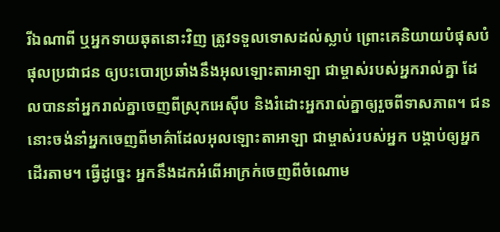រីឯណាពី ឬអ្នកទាយឆុតនោះវិញ ត្រូវទទួលទោសដល់ស្លាប់ ព្រោះគេនិយាយបំផុសបំផុលប្រជាជន ឲ្យបះបោរប្រឆាំងនឹងអុលឡោះតាអាឡា ជាម្ចាស់របស់អ្នករាល់គ្នា ដែលបាននាំអ្នករាល់គ្នាចេញពីស្រុកអេស៊ីប និងរំដោះអ្នករាល់គ្នាឲ្យរួចពីទាសភាព។ ជននោះចង់នាំអ្នកចេញពីមាគ៌ាដែលអុលឡោះតាអាឡា ជាម្ចាស់របស់អ្នក បង្គាប់ឲ្យអ្នកដើរតាម។ ធ្វើដូច្នេះ អ្នកនឹងដកអំពើអាក្រក់ចេញពីចំណោម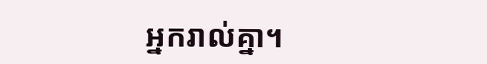អ្នករាល់គ្នា។